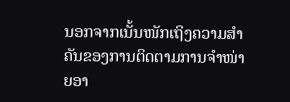ນອກຈາກເນັ້ນໜັກເຖິງຄວາມສຳຄັນຂອງການຕິດຕາມການຈຳໜ່າຍອາ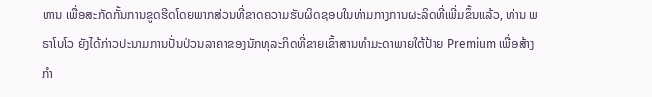ຫານ ເພື່ອສະກັດກັ້ນການຂູດຮີດໂດຍພາກສ່ວນທີ່ຂາດຄວາມຮັບຜິດຊອບໃນທ່າມກາງການຜະລິດທີ່ເພີ່ມຂຶ້ນແລ້ວ, ທ່ານ ພຣາໂບໂວ ຍັງໄດ້ກ່າວປະນາມການປັ່ນປ່ວນລາຄາຂອງນັກທຸລະກິດທີ່ຂາຍເຂົ້າສານທຳມະດາພາຍໃຕ້ປ້າຍ Premium ເພື່ອສ້າງກຳ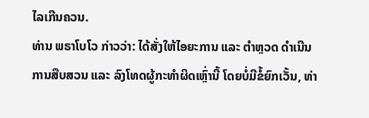ໄລເກີນຄວນ.
ທ່ານ ພຣາໂບໂວ ກ່າວວ່າ: ໄດ້ສັ່ງໃຫ້ໄອຍະການ ແລະ ຕຳຫຼວດ ດຳເນີນການສືບສວນ ແລະ ລົງໂທດຜູ້ກະທຳຜິດເຫຼົ່ານີ້ ໂດຍບໍ່ມີຂໍ້ຍົກເວັ້ນ, ທ່າ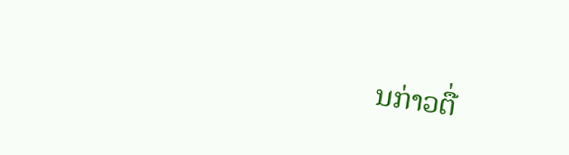ນກ່າວຕື່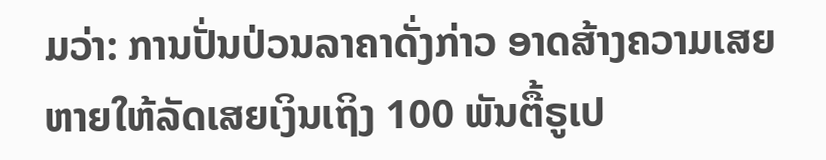ມວ່າ: ການປັ່ນປ່ວນລາຄາດັ່ງກ່າວ ອາດສ້າງຄວາມເສຍຫາຍໃຫ້ລັດເສຍເງິນເຖິງ 100 ພັນຕື້ຣູເປ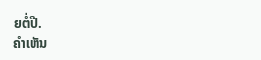ຍຕໍ່ປີ.
ຄໍາເຫັນ